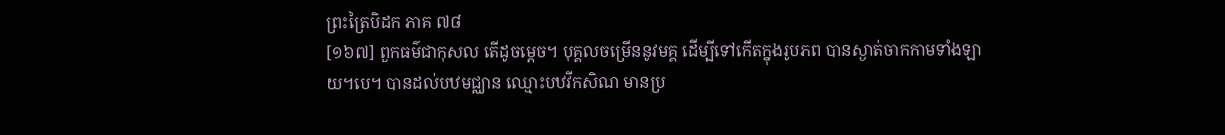ព្រះត្រៃបិដក ភាគ ៧៨
[១៦៧] ពួកធម៌ជាកុសល តើដូចម្តេច។ បុគ្គលចម្រើននូវមគ្គ ដើម្បីទៅកើតក្នុងរូបភព បានស្ងាត់ចាកកាមទាំងឡាយ។បេ។ បានដល់បឋមជ្ឈាន ឈ្មោះបឋវីកសិណ មានប្រ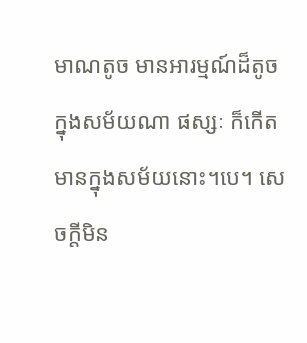មាណតូច មានអារម្មណ៍ដ៏តូច ក្នុងសម័យណា ផស្សៈ ក៏កើតមានក្នុងសម័យនោះ។បេ។ សេចក្តីមិន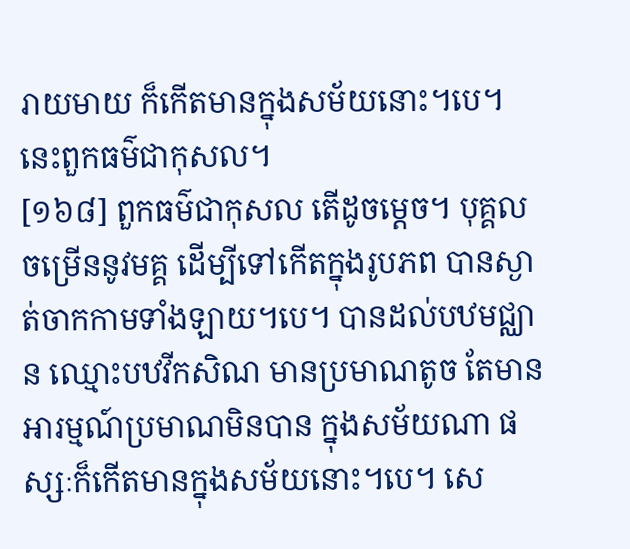រាយមាយ ក៏កើតមានក្នុងសម័យនោះ។បេ។ នេះពួកធម៌ជាកុសល។
[១៦៨] ពួកធម៌ជាកុសល តើដូចម្តេច។ បុគ្គលចម្រើននូវមគ្គ ដើម្បីទៅកើតក្នុងរូបភព បានស្ងាត់ចាកកាមទាំងឡាយ។បេ។ បានដល់បឋមជ្ឈាន ឈ្មោះបឋវីកសិណ មានប្រមាណតូច តែមានអារម្មណ៍ប្រមាណមិនបាន ក្នុងសម័យណា ផស្សៈក៏កើតមានក្នុងសម័យនោះ។បេ។ សេ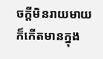ចក្តីមិនរាយមាយ ក៏កើតមានក្នុង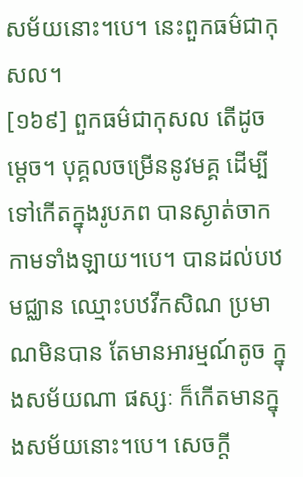សម័យនោះ។បេ។ នេះពួកធម៌ជាកុសល។
[១៦៩] ពួកធម៌ជាកុសល តើដូចម្តេច។ បុគ្គលចម្រើននូវមគ្គ ដើម្បីទៅកើតក្នុងរូបភព បានស្ងាត់ចាកកាមទាំងឡាយ។បេ។ បានដល់បឋមជ្ឈាន ឈ្មោះបឋវីកសិណ ប្រមាណមិនបាន តែមានអារម្មណ៍តូច ក្នុងសម័យណា ផស្សៈ ក៏កើតមានក្នុងសម័យនោះ។បេ។ សេចក្តី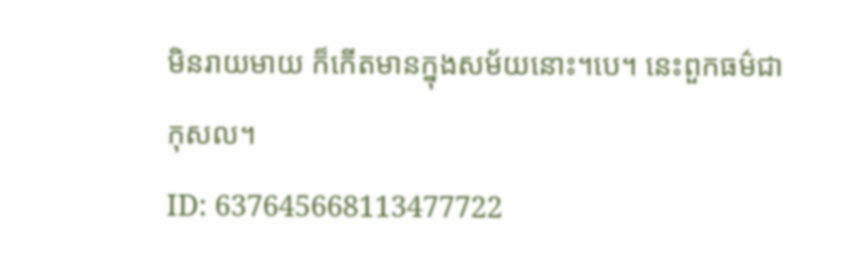មិនរាយមាយ ក៏កើតមានក្នុងសម័យនោះ។បេ។ នេះពួកធម៌ជាកុសល។
ID: 637645668113477722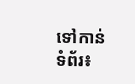ទៅកាន់ទំព័រ៖